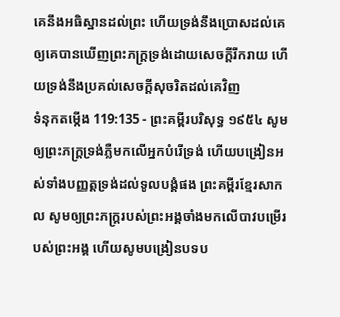គេនឹងអធិស្ឋានដល់ព្រះ ហើយទ្រង់នឹងប្រោសដល់គេ ឲ្យគេបានឃើញព្រះភក្ត្រទ្រង់ដោយសេចក្ដីរីករាយ ហើយទ្រង់នឹងប្រគល់សេចក្ដីសុចរិតដល់គេវិញ
ទំនុកតម្កើង 119:135 - ព្រះគម្ពីរបរិសុទ្ធ ១៩៥៤ សូមឲ្យព្រះភក្ត្រទ្រង់ភ្លឺមកលើអ្នកបំរើទ្រង់ ហើយបង្រៀនអស់ទាំងបញ្ញត្តទ្រង់ដល់ទូលបង្គំផង ព្រះគម្ពីរខ្មែរសាកល សូមឲ្យព្រះភក្ត្ររបស់ព្រះអង្គចាំងមកលើបាវបម្រើរបស់ព្រះអង្គ ហើយសូមបង្រៀនបទប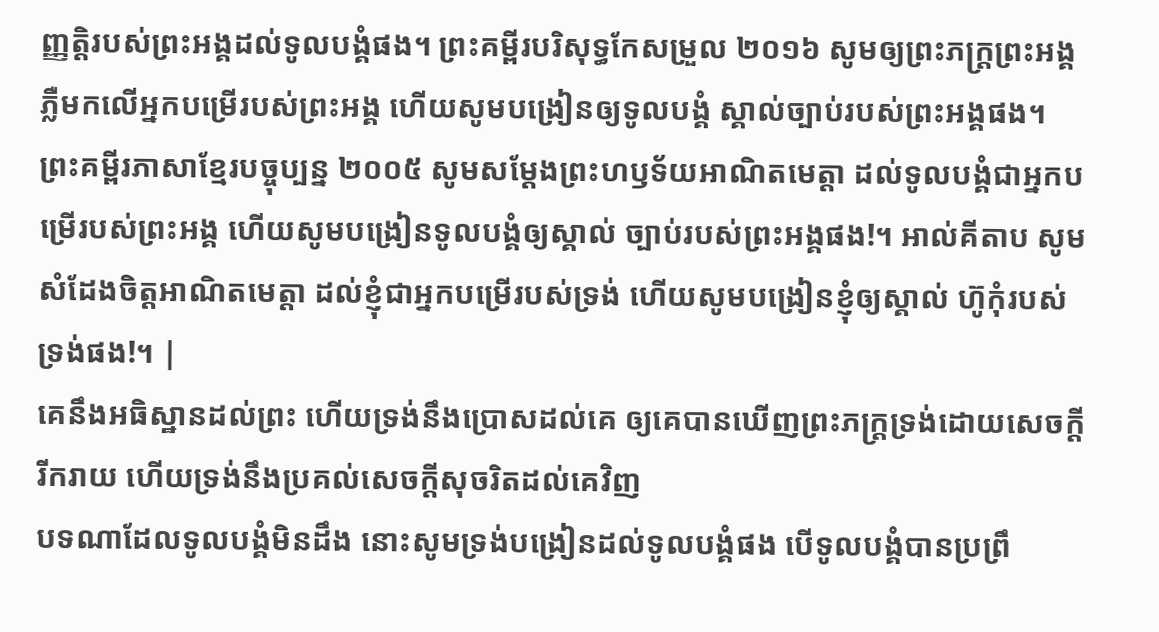ញ្ញត្តិរបស់ព្រះអង្គដល់ទូលបង្គំផង។ ព្រះគម្ពីរបរិសុទ្ធកែសម្រួល ២០១៦ សូមឲ្យព្រះភក្ត្រព្រះអង្គ ភ្លឺមកលើអ្នកបម្រើរបស់ព្រះអង្គ ហើយសូមបង្រៀនឲ្យទូលបង្គំ ស្គាល់ច្បាប់របស់ព្រះអង្គផង។ ព្រះគម្ពីរភាសាខ្មែរបច្ចុប្បន្ន ២០០៥ សូមសម្តែងព្រះហឫទ័យអាណិតមេត្តា ដល់ទូលបង្គំជាអ្នកបម្រើរបស់ព្រះអង្គ ហើយសូមបង្រៀនទូលបង្គំឲ្យស្គាល់ ច្បាប់របស់ព្រះអង្គផង!។ អាល់គីតាប សូមសំដែងចិត្តអាណិតមេត្តា ដល់ខ្ញុំជាអ្នកបម្រើរបស់ទ្រង់ ហើយសូមបង្រៀនខ្ញុំឲ្យស្គាល់ ហ៊ូកុំរបស់ទ្រង់ផង!។ |
គេនឹងអធិស្ឋានដល់ព្រះ ហើយទ្រង់នឹងប្រោសដល់គេ ឲ្យគេបានឃើញព្រះភក្ត្រទ្រង់ដោយសេចក្ដីរីករាយ ហើយទ្រង់នឹងប្រគល់សេចក្ដីសុចរិតដល់គេវិញ
បទណាដែលទូលបង្គំមិនដឹង នោះសូមទ្រង់បង្រៀនដល់ទូលបង្គំផង បើទូលបង្គំបានប្រព្រឹ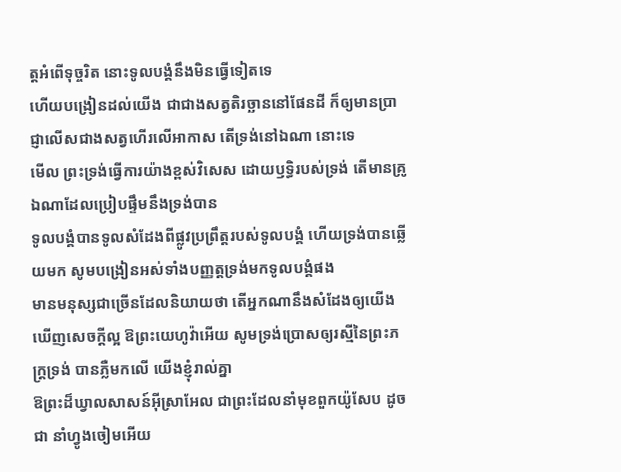ត្តអំពើទុច្ចរិត នោះទូលបង្គំនឹងមិនធ្វើទៀតទេ
ហើយបង្រៀនដល់យើង ជាជាងសត្វតិរច្ឆាននៅផែនដី ក៏ឲ្យមានប្រាជ្ញាលើសជាងសត្វហើរលើអាកាស តើទ្រង់នៅឯណា នោះទេ
មើល ព្រះទ្រង់ធ្វើការយ៉ាងខ្ពស់វិសេស ដោយឫទ្ធិរបស់ទ្រង់ តើមានគ្រូឯណាដែលប្រៀបផ្ទឹមនឹងទ្រង់បាន
ទូលបង្គំបានទូលសំដែងពីផ្លូវប្រព្រឹត្តរបស់ទូលបង្គំ ហើយទ្រង់បានឆ្លើយមក សូមបង្រៀនអស់ទាំងបញ្ញត្តទ្រង់មកទូលបង្គំផង
មានមនុស្សជាច្រើនដែលនិយាយថា តើអ្នកណានឹងសំដែងឲ្យយើងឃើញសេចក្ដីល្អ ឱព្រះយេហូវ៉ាអើយ សូមទ្រង់ប្រោសឲ្យរស្មីនៃព្រះភក្ត្រទ្រង់ បានភ្លឺមកលើ យើងខ្ញុំរាល់គ្នា
ឱព្រះដ៏ឃ្វាលសាសន៍អ៊ីស្រាអែល ជាព្រះដែលនាំមុខពួកយ៉ូសែប ដូចជា នាំហ្វូងចៀមអើយ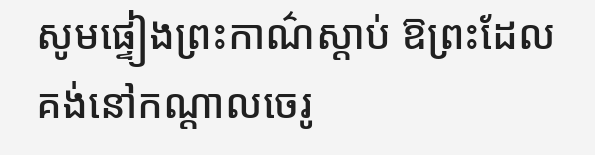សូមផ្ទៀងព្រះកាណ៌ស្តាប់ ឱព្រះដែលគង់នៅកណ្តាលចេរូ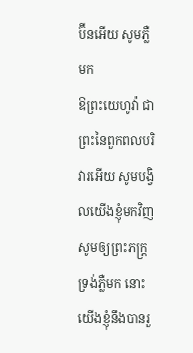ប៊ីនអើយ សូមភ្លឺមក
ឱព្រះយេហូវ៉ា ជាព្រះនៃពួកពលបរិវារអើយ សូមបង្វិលយើងខ្ញុំមកវិញ សូមឲ្យព្រះភក្ត្រទ្រង់ភ្លឺមក នោះយើងខ្ញុំនឹងបានរួ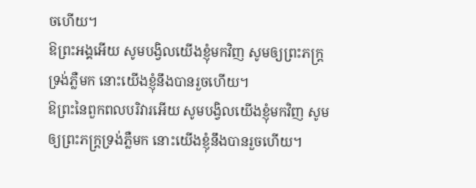ចហើយ។
ឱព្រះអង្គអើយ សូមបង្វិលយើងខ្ញុំមកវិញ សូមឲ្យព្រះភក្ត្រទ្រង់ភ្លឺមក នោះយើងខ្ញុំនឹងបានរួចហើយ។
ឱព្រះនៃពួកពលបរិវារអើយ សូមបង្វិលយើងខ្ញុំមកវិញ សូមឲ្យព្រះភក្ត្រទ្រង់ភ្លឺមក នោះយើងខ្ញុំនឹងបានរួចហើយ។